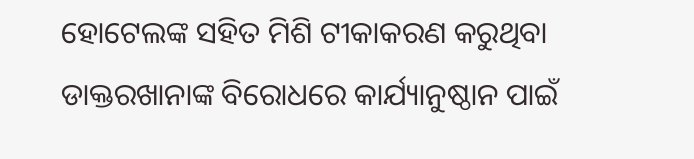ହୋଟେଲଙ୍କ ସହିତ ମିଶି ଟୀକାକରଣ କରୁଥିବା ଡାକ୍ତରଖାନାଙ୍କ ବିରୋଧରେ କାର୍ଯ୍ୟାନୁଷ୍ଠାନ ପାଇଁ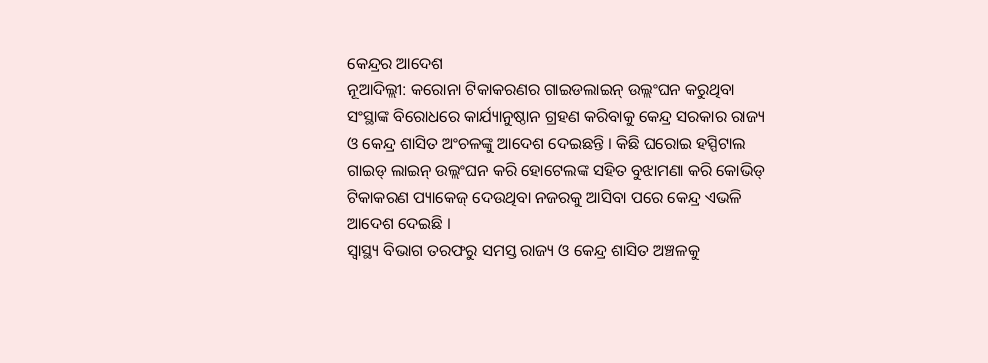କେନ୍ଦ୍ରର ଆଦେଶ
ନୂଆଦିଲ୍ଲୀ: କରୋନା ଟିକାକରଣର ଗାଇଡଲାଇନ୍ ଉଲ୍ଲଂଘନ କରୁଥିବା ସଂସ୍ଥାଙ୍କ ବିରୋଧରେ କାର୍ଯ୍ୟାନୁଷ୍ଠାନ ଗ୍ରହଣ କରିବାକୁ କେନ୍ଦ୍ର ସରକାର ରାଜ୍ୟ ଓ କେନ୍ଦ୍ର ଶାସିତ ଅଂଚଳଙ୍କୁ ଆଦେଶ ଦେଇଛନ୍ତି । କିଛି ଘରୋଇ ହସ୍ପିଟାଲ ଗାଇଡ୍ ଲାଇନ୍ ଉଲ୍ଲଂଘନ କରି ହୋଟେଲଙ୍କ ସହିତ ବୁଝାମଣା କରି କୋଭିଡ୍ ଟିକାକରଣ ପ୍ୟାକେଜ୍ ଦେଉଥିବା ନଜରକୁ ଆସିବା ପରେ କେନ୍ଦ୍ର ଏଭଳି ଆଦେଶ ଦେଇଛି ।
ସ୍ୱାସ୍ଥ୍ୟ ବିଭାଗ ତରଫରୁ ସମସ୍ତ ରାଜ୍ୟ ଓ କେନ୍ଦ୍ର ଶାସିତ ଅଞ୍ଚଳକୁ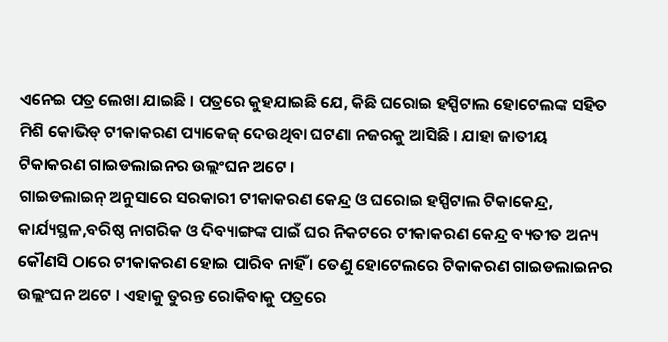ଏନେଇ ପତ୍ର ଲେଖା ଯାଇଛି । ପତ୍ରରେ କୁହଯାଇଛି ଯେ, କିଛି ଘରୋଇ ହସ୍ପିଟାଲ ହୋଟେଲଙ୍କ ସହିତ ମିଶି କୋଭିଡ୍ ଟୀକାକରଣ ପ୍ୟାକେଜ୍ ଦେଉଥିବା ଘଟଣା ନଜରକୁ ଆସିଛି । ଯାହା ଜାତୀୟ ଟିକାକରଣ ଗାଇଡଲାଇନର ଉଲ୍ଲଂଘନ ଅଟେ ।
ଗାଇଡଲାଇନ୍ ଅନୁସାରେ ସରକାରୀ ଟୀକାକରଣ କେନ୍ଦ୍ର ଓ ଘରୋଇ ହସ୍ପିଟାଲ ଟିକାକେନ୍ଦ୍ର, କାର୍ଯ୍ୟସ୍ଥଳ,ବରିଷ୍ଠ ନାଗରିକ ଓ ଦିବ୍ୟାଙ୍ଗଙ୍କ ପାଇଁ ଘର ନିକଟରେ ଟୀକାକରଣ କେନ୍ଦ୍ର ବ୍ୟତୀତ ଅନ୍ୟ କୌଣସି ଠାରେ ଟୀକାକରଣ ହୋଇ ପାରିବ ନାହିଁ । ତେଣୁ ହୋଟେଲରେ ଟିକାକରଣ ଗାଇଡଲାଇନର ଉଲ୍ଲଂଘନ ଅଟେ । ଏହାକୁ ତୁରନ୍ତ ରୋକିବାକୁ ପତ୍ରରେ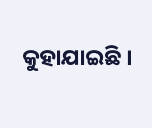କୁହାଯାଇଛି ।